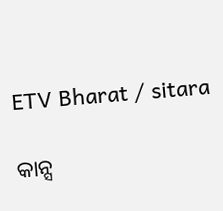ETV Bharat / sitara

କାନ୍ସ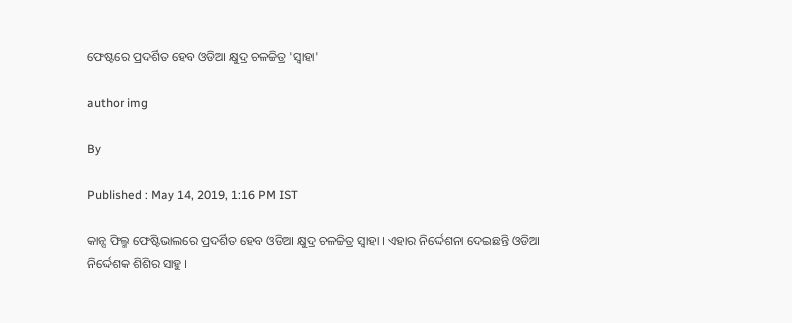ଫେଷ୍ଟରେ ପ୍ରଦର୍ଶିତ ହେବ ଓଡିଆ କ୍ଷୁଦ୍ର ଚଳଚ୍ଚିତ୍ର 'ସ୍ବାହା'

author img

By

Published : May 14, 2019, 1:16 PM IST

କାନ୍ସ ଫିଲ୍ମ ଫେଷ୍ଟିଭାଲରେ ପ୍ରଦର୍ଶିତ ହେବ ଓଡିଆ କ୍ଷୁଦ୍ର ଚଳଚ୍ଚିତ୍ର ସ୍ବାହା । ଏହାର ନିର୍ଦ୍ଦେଶନା ଦେଇଛନ୍ତି ଓଡିଆ ନିର୍ଦ୍ଦେଶକ ଶିଶିର ସାହୁ ।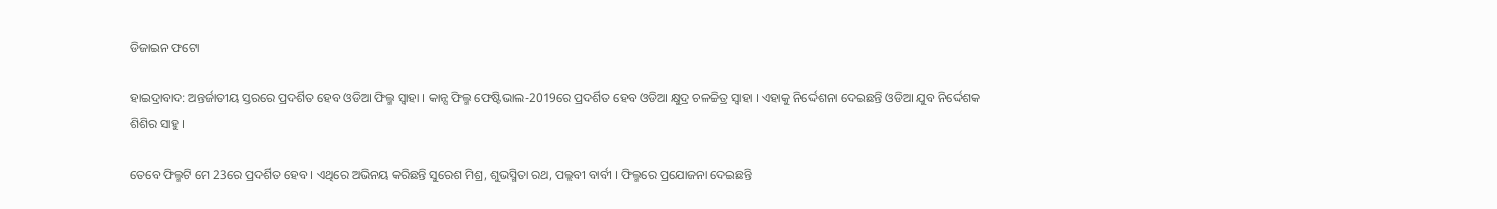ଡିଜାଇନ ଫଟୋ

ହାଇଦ୍ରାବାଦ: ଅନ୍ତର୍ଜାତୀୟ ସ୍ତରରେ ପ୍ରଦର୍ଶିତ ହେବ ଓଡିଆ ଫିଲ୍ମ ସ୍ବାହା । କାନ୍ସ ଫିଲ୍ମ ଫେଷ୍ଟିଭାଲ-2019ରେ ପ୍ରଦର୍ଶିତ ହେବ ଓଡିଆ କ୍ଷୁଦ୍ର ଚଳଚ୍ଚିତ୍ର ସ୍ବାହା । ଏହାକୁ ନିର୍ଦ୍ଦେଶନା ଦେଇଛନ୍ତି ଓଡିଆ ଯୁବ ନିର୍ଦ୍ଦେଶକ ଶିଶିର ସାହୁ ।

ତେବେ ଫିଲ୍ମଟି ମେ 23ରେ ପ୍ରଦର୍ଶିତ ହେବ । ଏଥିରେ ଅଭିନୟ କରିଛନ୍ତି ସୁରେଶ ମିଶ୍ର, ଶୁଭସ୍ମିତା ରଥ, ପଲ୍ଲବୀ ବାର୍ବୀ । ଫିଲ୍ମରେ ପ୍ରଯୋଜନା ଦେଇଛନ୍ତି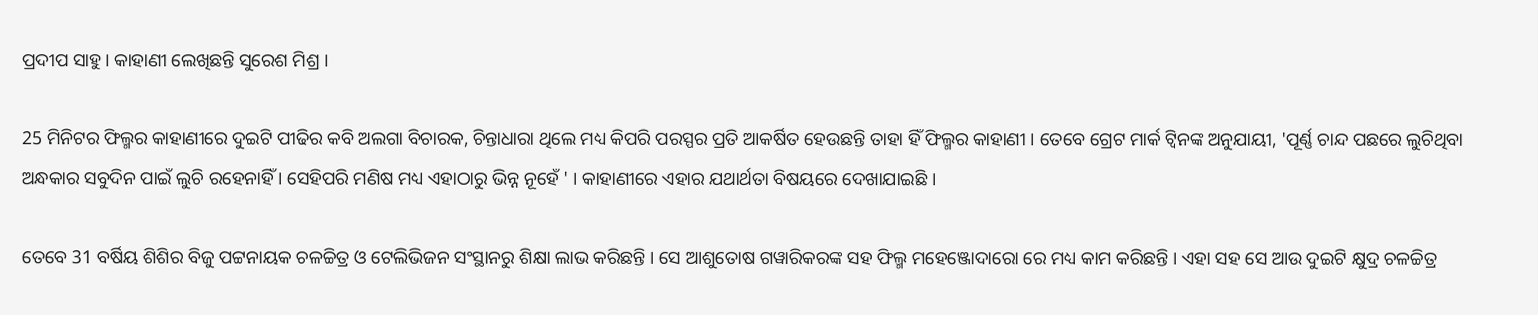ପ୍ରଦୀପ ସାହୁ । କାହାଣୀ ଲେଖିଛନ୍ତି ସୁରେଶ ମିଶ୍ର ।

25 ମିନିଟର ଫିଲ୍ମର କାହାଣୀରେ ଦୁଇଟି ପୀଢିର କବି ଅଲଗା ବିଚାରକ, ଚିନ୍ତାଧାରା ଥିଲେ ମଧ୍ୟ କିପରି ପରସ୍ପର ପ୍ରତି ଆକର୍ଷିତ ହେଉଛନ୍ତି ତାହା ହିଁ ଫିଲ୍ମର କାହାଣୀ । ତେବେ ଗ୍ରେଟ ମାର୍କ ଟ୍ବିନଙ୍କ ଅନୁଯାୟୀ, 'ପୂର୍ଣ୍ଣ ଚାନ୍ଦ ପଛରେ ଲୁଚିଥିବା ଅନ୍ଧକାର ସବୁଦିନ ପାଇଁ ଲୁଚି ରହେନାହିଁ । ସେହିପରି ମଣିଷ ମଧ୍ୟ ଏହାଠାରୁ ଭିନ୍ନ ନୂହେଁ ' । କାହାଣୀରେ ଏହାର ଯଥାର୍ଥତା ବିଷୟରେ ଦେଖାଯାଇଛି ।

ତେବେ 31 ବର୍ଷିୟ ଶିଶିର ବିଜୁ ପଟ୍ଟନାୟକ ଚଳଚ୍ଚିତ୍ର ଓ ଟେଲିଭିଜନ ସଂସ୍ଥାନରୁ ଶିକ୍ଷା ଲାଭ କରିଛନ୍ତି । ସେ ଆଶୁତୋଷ ଗୱାରିକରଙ୍କ ସହ ଫିଲ୍ମ ମହେଞ୍ଜୋଦାରୋ ରେ ମଧ୍ୟ କାମ କରିଛନ୍ତି । ଏହା ସହ ସେ ଆଉ ଦୁଇଟି କ୍ଷୁଦ୍ର ଚଳଚ୍ଚିତ୍ର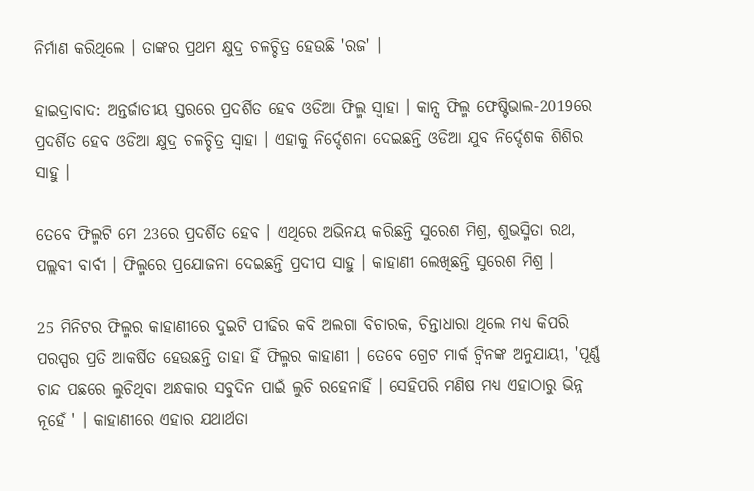ନିର୍ମାଣ କରିଥିଲେ । ତାଙ୍କର ପ୍ରଥମ କ୍ଷୁଦ୍ର ଚଳଚ୍ଚିତ୍ର ହେଉଛି 'ରଜ' ।

ହାଇଦ୍ରାବାଦ: ଅନ୍ତର୍ଜାତୀୟ ସ୍ତରରେ ପ୍ରଦର୍ଶିତ ହେବ ଓଡିଆ ଫିଲ୍ମ ସ୍ବାହା । କାନ୍ସ ଫିଲ୍ମ ଫେଷ୍ଟିଭାଲ-2019ରେ ପ୍ରଦର୍ଶିତ ହେବ ଓଡିଆ କ୍ଷୁଦ୍ର ଚଳଚ୍ଚିତ୍ର ସ୍ବାହା । ଏହାକୁ ନିର୍ଦ୍ଦେଶନା ଦେଇଛନ୍ତି ଓଡିଆ ଯୁବ ନିର୍ଦ୍ଦେଶକ ଶିଶିର ସାହୁ ।

ତେବେ ଫିଲ୍ମଟି ମେ 23ରେ ପ୍ରଦର୍ଶିତ ହେବ । ଏଥିରେ ଅଭିନୟ କରିଛନ୍ତି ସୁରେଶ ମିଶ୍ର, ଶୁଭସ୍ମିତା ରଥ, ପଲ୍ଲବୀ ବାର୍ବୀ । ଫିଲ୍ମରେ ପ୍ରଯୋଜନା ଦେଇଛନ୍ତି ପ୍ରଦୀପ ସାହୁ । କାହାଣୀ ଲେଖିଛନ୍ତି ସୁରେଶ ମିଶ୍ର ।

25 ମିନିଟର ଫିଲ୍ମର କାହାଣୀରେ ଦୁଇଟି ପୀଢିର କବି ଅଲଗା ବିଚାରକ, ଚିନ୍ତାଧାରା ଥିଲେ ମଧ୍ୟ କିପରି ପରସ୍ପର ପ୍ରତି ଆକର୍ଷିତ ହେଉଛନ୍ତି ତାହା ହିଁ ଫିଲ୍ମର କାହାଣୀ । ତେବେ ଗ୍ରେଟ ମାର୍କ ଟ୍ବିନଙ୍କ ଅନୁଯାୟୀ, 'ପୂର୍ଣ୍ଣ ଚାନ୍ଦ ପଛରେ ଲୁଚିଥିବା ଅନ୍ଧକାର ସବୁଦିନ ପାଇଁ ଲୁଚି ରହେନାହିଁ । ସେହିପରି ମଣିଷ ମଧ୍ୟ ଏହାଠାରୁ ଭିନ୍ନ ନୂହେଁ ' । କାହାଣୀରେ ଏହାର ଯଥାର୍ଥତା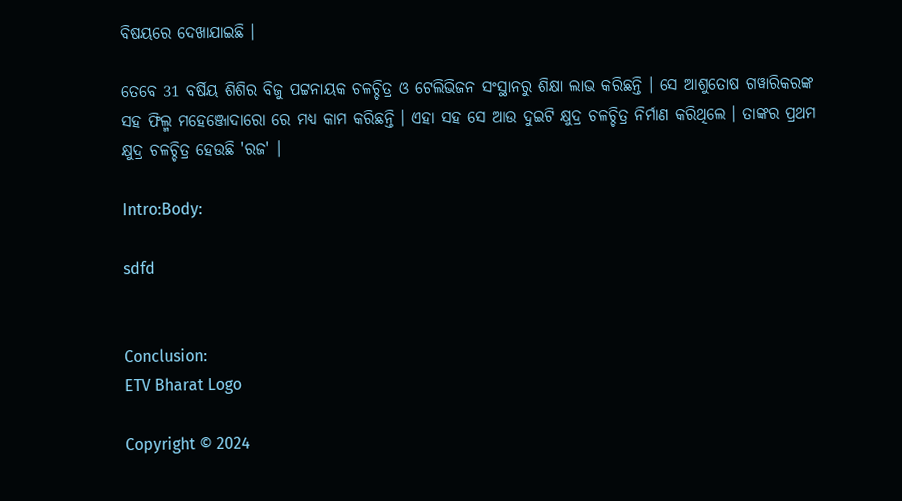ବିଷୟରେ ଦେଖାଯାଇଛି ।

ତେବେ 31 ବର୍ଷିୟ ଶିଶିର ବିଜୁ ପଟ୍ଟନାୟକ ଚଳଚ୍ଚିତ୍ର ଓ ଟେଲିଭିଜନ ସଂସ୍ଥାନରୁ ଶିକ୍ଷା ଲାଭ କରିଛନ୍ତି । ସେ ଆଶୁତୋଷ ଗୱାରିକରଙ୍କ ସହ ଫିଲ୍ମ ମହେଞ୍ଜୋଦାରୋ ରେ ମଧ୍ୟ କାମ କରିଛନ୍ତି । ଏହା ସହ ସେ ଆଉ ଦୁଇଟି କ୍ଷୁଦ୍ର ଚଳଚ୍ଚିତ୍ର ନିର୍ମାଣ କରିଥିଲେ । ତାଙ୍କର ପ୍ରଥମ କ୍ଷୁଦ୍ର ଚଳଚ୍ଚିତ୍ର ହେଉଛି 'ରଜ' ।

Intro:Body:

sdfd


Conclusion:
ETV Bharat Logo

Copyright © 2024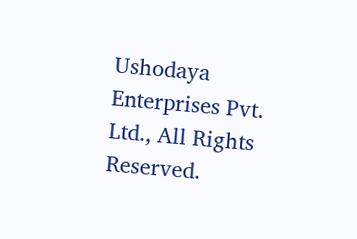Ushodaya Enterprises Pvt. Ltd., All Rights Reserved.